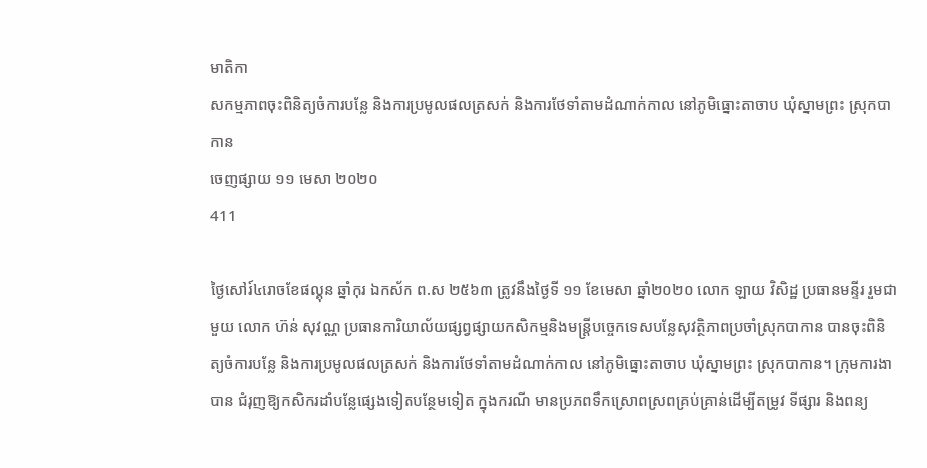មាតិកា
សកម្មភាពចុះពិនិត្យចំការបន្លែ និងការប្រមូលផលត្រសក់ និងការថែទាំតាមដំណាក់កាល នៅភូមិធ្នោះតាចាប ឃុំស្នាមព្រះ ស្រុកបាកាន
ចេញផ្សាយ ១១ មេសា ២០២០
411

ថ្ងៃសៅរ៍៤រោចខែផល្គុន ឆ្នាំកុរ ឯកស័ក ព.ស ២៥៦៣ ត្រូវនឹងថ្ងៃទី ១១ ខែមេសា ឆ្នាំ២០២០ លោក ឡាយ វិសិដ្ឋ ប្រធានមន្ទីរ រួមជាមួយ លោក ហ៊ន់ សុវណ្ណ ប្រធានការិយាល័យផ្សព្វផ្សាយកសិកម្មនិងមន្រ្តីបច្ចេកទេសបន្លែសុវត្ថិភាពប្រចាំស្រុកបាកាន បានចុះពិនិត្យចំការបន្លែ និងការប្រមូលផលត្រសក់ និងការថែទាំតាមដំណាក់កាល នៅភូមិធ្នោះតាចាប ឃុំស្នាមព្រះ ស្រុកបាកាន។ ក្រុមការងាបាន ជំរុញឱ្យកសិករដាំបន្លែផ្សេងទៀតបន្ថែមទៀត ក្នុងករណី មានប្រភពទឹកស្រោពស្រពគ្រប់គ្រាន់ដើម្បីតម្រូវ ទីផ្សារ និងពន្យ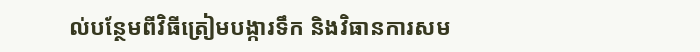ល់បន្ថែមពីវិធីត្រៀមបង្ការទឹក និងវិធានការសម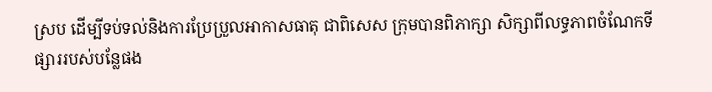ស្រប ដើម្បីទប់ទល់និងការប្រែប្រួលអាកាសធាតុ ជាពិសេស ក្រុមបានពិភាក្សា សិក្សាពីលទ្ធភាពចំណែកទីផ្សាររបស់បន្លែផង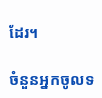ដែរ។

ចំនួនអ្នកចូលទ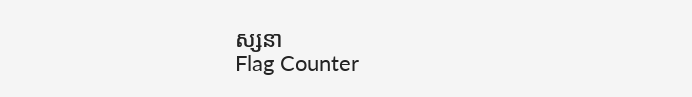ស្សនា
Flag Counter